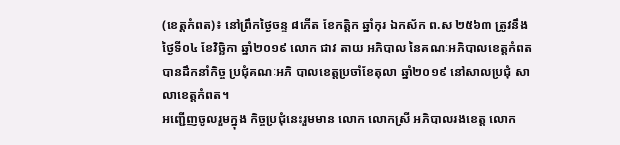(ខេត្តកំពត)៖ នៅព្រឹកថ្ងៃចន្ទ ៨កើត ខែកត្តិក ឆ្នាំកុរ ឯកស័ក ព.ស ២៥៦៣ ត្រូវនឹងថ្ងៃទី០៤ ខែវិច្ឆិកា ឆ្នាំ២០១៩ លោក ជាវ តាយ អភិបាល នៃគណៈអភិបាលខេត្តកំពត បានដឹកនាំកិច្ច ប្រជុំគណៈអភិ បាលខេត្តប្រចាំខែតុលា ឆ្នាំ២០១៩ នៅសាលប្រជុំ សាលាខេត្តកំពត។
អញ្ជើញចូលរួមក្នុង កិច្ចប្រជុំនេះរួមមាន លោក លោកស្រី អភិបាលរងខេត្ត លោក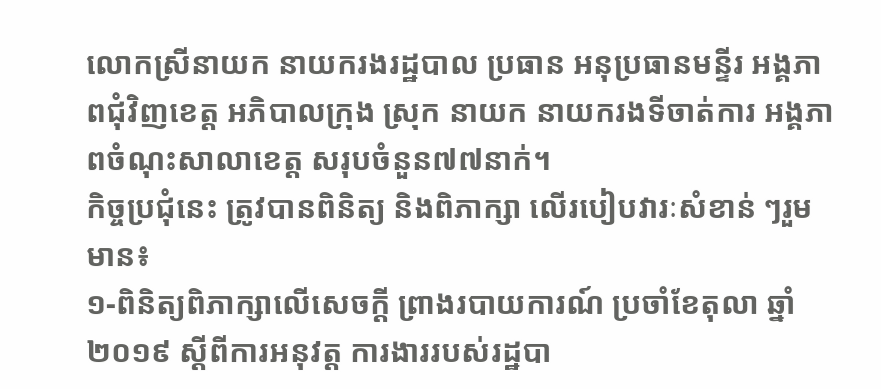លោកស្រីនាយក នាយករងរដ្ឋបាល ប្រធាន អនុប្រធានមន្ទីរ អង្គភាពជុំវិញខេត្ត អភិបាលក្រុង ស្រុក នាយក នាយករងទីចាត់ការ អង្គភាពចំណុះសាលាខេត្ត សរុបចំនួន៧៧នាក់។
កិច្ចប្រជុំនេះ ត្រូវបានពិនិត្យ និងពិភាក្សា លើរបៀបវារៈសំខាន់ ៗរួមមាន៖
១-ពិនិត្យពិភាក្សាលើសេចក្ដី ព្រាងរបាយការណ៍ ប្រចាំខែតុលា ឆ្នាំ២០១៩ ស្ដីពីការអនុវត្ត ការងាររបស់រដ្ឋបា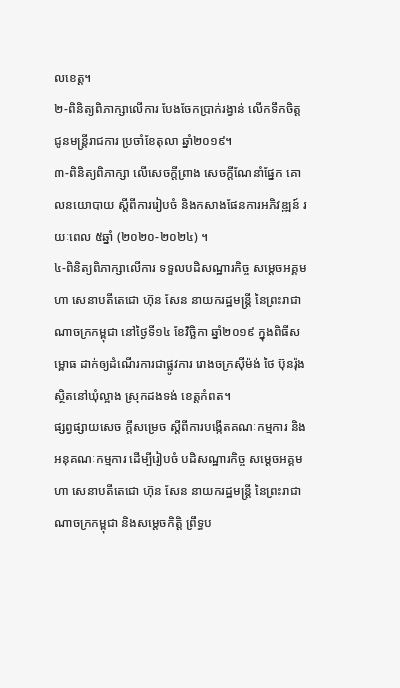លខេត្ត។
២-ពិនិត្យពិភាក្សាលើការ បែងចែកប្រាក់រង្វាន់ លើកទឹកចិត្ត ជូនមន្ត្រីរាជការ ប្រចាំខែតុលា ឆ្នាំ២០១៩។
៣-ពិនិត្យពិភាក្សា លើសេចក្ដីព្រាង សេចក្ដីណែនាំផ្នែក គោលនយោបាយ ស្ដីពីការរៀបចំ និងកសាងផែនការអភិវឌ្ឍន៍ រយៈពេល ៥ឆ្នាំ (២០២០-២០២៤) ។
៤-ពិនិត្យពិភាក្សាលើការ ទទួលបដិសណ្ឋារកិច្ច សម្ដេចអគ្គមហា សេនាបតីតេជោ ហ៊ុន សែន នាយករដ្ឋមន្ត្រី នៃព្រះរាជា ណាចក្រកម្ពុជា នៅថ្ងៃទី១៤ ខែវិច្ឆិកា ឆ្នាំ២០១៩ ក្នុងពិធីសម្ពោធ ដាក់ឲ្យដំណើរការជាផ្លូវការ រោងចក្រស៊ីម៉ង់ ថៃ ប៊ុនរ៉ុង ស្ថិតនៅឃុំល្អាង ស្រុកដងទង់ ខេត្តកំពត។
ផ្សព្វផ្សាយសេច ក្ដីសម្រេច ស្ដីពីការបង្កើតគណៈកម្មការ និងអនុគណៈកម្មការ ដើម្បីរៀបចំ បដិសណ្ឋារកិច្ច សម្ដេចអគ្គមហា សេនាបតីតេជោ ហ៊ុន សែន នាយករដ្ឋមន្ត្រី នៃព្រះរាជាណាចក្រកម្ពុជា និងសម្ដេចកិត្តិ ព្រឹទ្ធប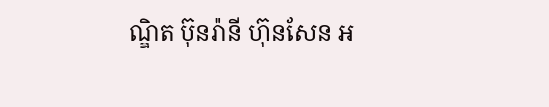ណ្ឌិត ប៊ុនរ៉ានី ហ៊ុនសែន អ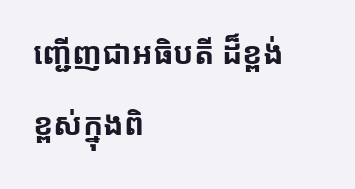ញ្ជើញជាអធិបតី ដ៏ខ្ពង់ខ្ពស់ក្នុងពិ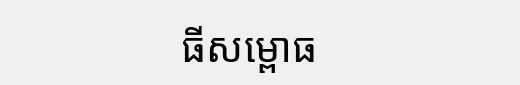ធីសម្ពោធ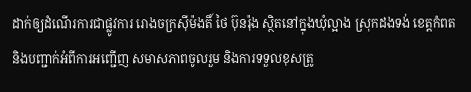ដាក់ឲ្យដំណើរការជាផ្លូវការ រោងចក្រស៊ីម៉ងតិ៍ ថៃ ប៊ុនរ៉ុង ស្ថិតនៅក្នុងឃុំល្អាង ស្រុកដងទង់ ខេត្តកំពត និងបញ្ជាក់អំពីការអញ្ជើញ សមាសភាពចូលរួម និងការទទួលខុសត្រូ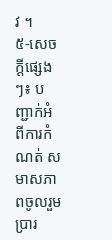វ ។
៥-សេចក្តីផ្សេងៗ៖ បញ្ជាក់អំពីការកំណត់ សមាសភាពចូលរួម ប្រារ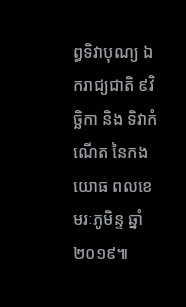ព្ធទិវាបុណ្យ ឯករាជ្យជាតិ ៩វិច្ឆិកា និង ទិវាកំណើត នៃកងយោធ ពលខេមរៈភូមិន្ទ ឆ្នាំ២០១៩៕